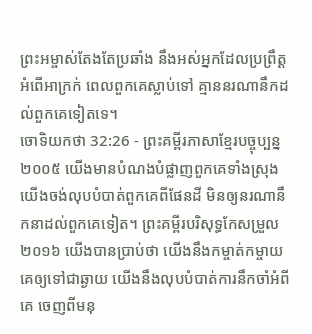ព្រះអម្ចាស់តែងតែប្រឆាំង នឹងអស់អ្នកដែលប្រព្រឹត្តអំពើអាក្រក់ ពេលពួកគេស្លាប់ទៅ គ្មាននរណានឹកដល់ពួកគេទៀតទេ។
ចោទិយកថា 32:26 - ព្រះគម្ពីរភាសាខ្មែរបច្ចុប្បន្ន ២០០៥ យើងមានបំណងបំផ្លាញពួកគេទាំងស្រុង យើងចង់លុបបំបាត់ពួកគេពីផែនដី មិនឲ្យនរណានឹកនាដល់ពួកគេទៀត។ ព្រះគម្ពីរបរិសុទ្ធកែសម្រួល ២០១៦ យើងបានប្រាប់ថា យើងនឹងកម្ចាត់កម្ចាយគេឲ្យទៅជាឆ្ងាយ យើងនឹងលុបបំបាត់ការនឹកចាំអំពីគេ ចេញពីមនុ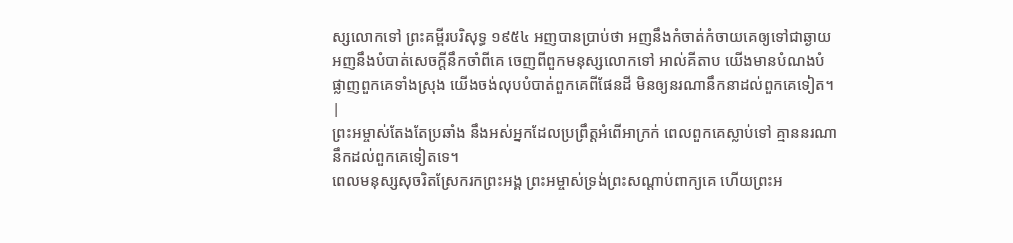ស្សលោកទៅ ព្រះគម្ពីរបរិសុទ្ធ ១៩៥៤ អញបានប្រាប់ថា អញនឹងកំចាត់កំចាយគេឲ្យទៅជាឆ្ងាយ អញនឹងបំបាត់សេចក្ដីនឹកចាំពីគេ ចេញពីពួកមនុស្សលោកទៅ អាល់គីតាប យើងមានបំណងបំផ្លាញពួកគេទាំងស្រុង យើងចង់លុបបំបាត់ពួកគេពីផែនដី មិនឲ្យនរណានឹកនាដល់ពួកគេទៀត។ |
ព្រះអម្ចាស់តែងតែប្រឆាំង នឹងអស់អ្នកដែលប្រព្រឹត្តអំពើអាក្រក់ ពេលពួកគេស្លាប់ទៅ គ្មាននរណានឹកដល់ពួកគេទៀតទេ។
ពេលមនុស្សសុចរិតស្រែករកព្រះអង្គ ព្រះអម្ចាស់ទ្រង់ព្រះសណ្ដាប់ពាក្យគេ ហើយព្រះអ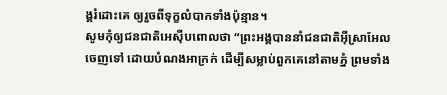ង្គរំដោះគេ ឲ្យរួចពីទុក្ខលំបាកទាំងប៉ុន្មាន។
សូមកុំឲ្យជនជាតិអេស៊ីបពោលថា “ព្រះអង្គបាននាំជនជាតិអ៊ីស្រាអែលចេញទៅ ដោយបំណងអាក្រក់ ដើម្បីសម្លាប់ពួកគេនៅតាមភ្នំ ព្រមទាំង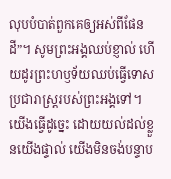លុបបំបាត់ពួកគេឲ្យអស់ពីផែនដី”។ សូមព្រះអង្គឈប់ខ្ញាល់ ហើយដូរព្រះហឫទ័យឈប់ធ្វើទោសប្រជារាស្ត្ររបស់ព្រះអង្គទៅ។
យើងធ្វើដូច្នេះ ដោយយល់ដល់ខ្លួនយើងផ្ទាល់ យើងមិនចង់បន្ទាប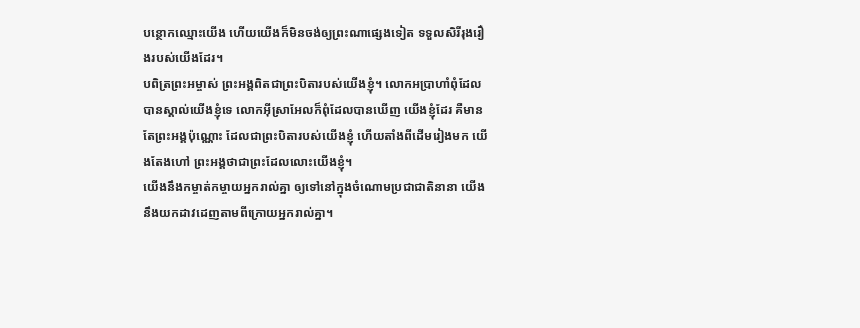បន្ថោកឈ្មោះយើង ហើយយើងក៏មិនចង់ឲ្យព្រះណាផ្សេងទៀត ទទួលសិរីរុងរឿងរបស់យើងដែរ។
បពិត្រព្រះអម្ចាស់ ព្រះអង្គពិតជាព្រះបិតារបស់យើងខ្ញុំ។ លោកអប្រាហាំពុំដែលបានស្គាល់យើងខ្ញុំទេ លោកអ៊ីស្រាអែលក៏ពុំដែលបានឃើញ យើងខ្ញុំដែរ គឺមានតែព្រះអង្គប៉ុណ្ណោះ ដែលជាព្រះបិតារបស់យើងខ្ញុំ ហើយតាំងពីដើមរៀងមក យើងតែងហៅ ព្រះអង្គថាជាព្រះដែលលោះយើងខ្ញុំ។
យើងនឹងកម្ចាត់កម្ចាយអ្នករាល់គ្នា ឲ្យទៅនៅក្នុងចំណោមប្រជាជាតិនានា យើងនឹងយកដាវដេញតាមពីក្រោយអ្នករាល់គ្នា។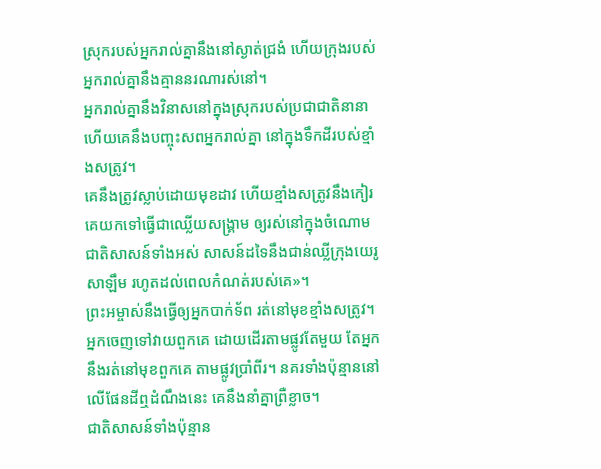ស្រុករបស់អ្នករាល់គ្នានឹងនៅស្ងាត់ជ្រងំ ហើយក្រុងរបស់អ្នករាល់គ្នានឹងគ្មាននរណារស់នៅ។
អ្នករាល់គ្នានឹងវិនាសនៅក្នុងស្រុករបស់ប្រជាជាតិនានា ហើយគេនឹងបញ្ចុះសពអ្នករាល់គ្នា នៅក្នុងទឹកដីរបស់ខ្មាំងសត្រូវ។
គេនឹងត្រូវស្លាប់ដោយមុខដាវ ហើយខ្មាំងសត្រូវនឹងកៀរគេយកទៅធ្វើជាឈ្លើយសង្គ្រាម ឲ្យរស់នៅក្នុងចំណោមជាតិសាសន៍ទាំងអស់ សាសន៍ដទៃនឹងជាន់ឈ្លីក្រុងយេរូសាឡឹម រហូតដល់ពេលកំណត់របស់គេ»។
ព្រះអម្ចាស់នឹងធ្វើឲ្យអ្នកបាក់ទ័ព រត់នៅមុខខ្មាំងសត្រូវ។ អ្នកចេញទៅវាយពួកគេ ដោយដើរតាមផ្លូវតែមួយ តែអ្នកនឹងរត់នៅមុខពួកគេ តាមផ្លូវប្រាំពីរ។ នគរទាំងប៉ុន្មាននៅលើផែនដីឮដំណឹងនេះ គេនឹងនាំគ្នាព្រឺខ្លាច។
ជាតិសាសន៍ទាំងប៉ុន្មាន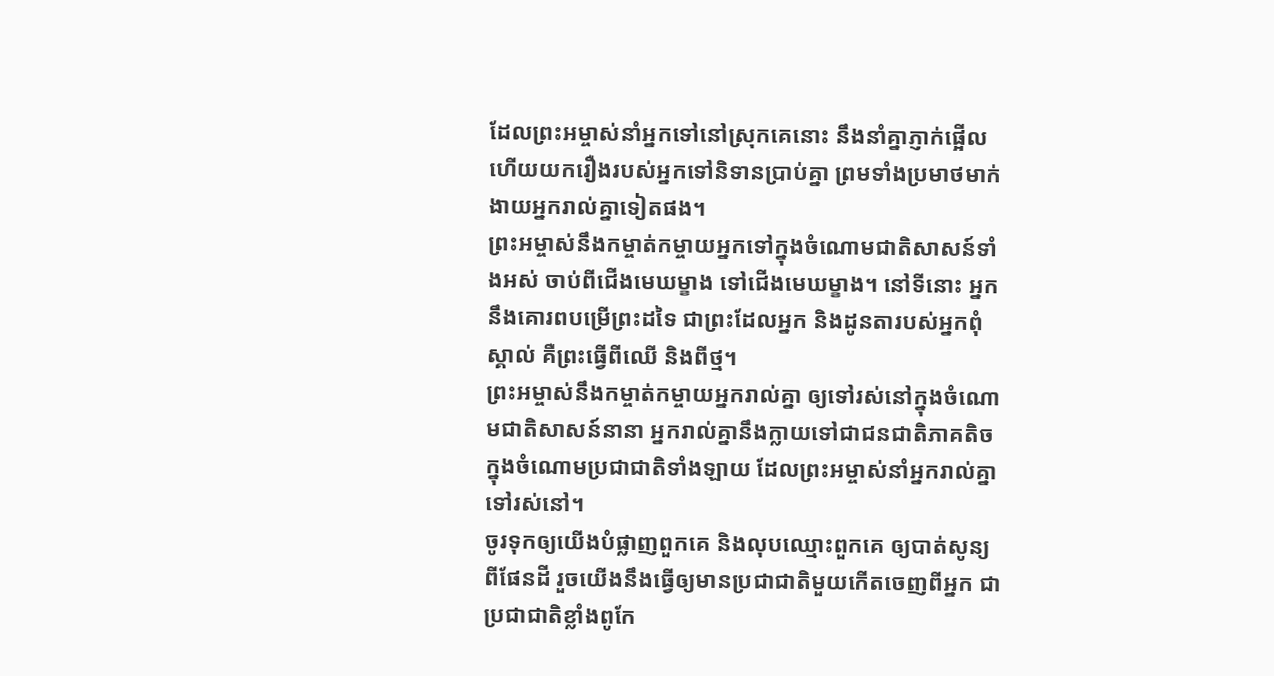ដែលព្រះអម្ចាស់នាំអ្នកទៅនៅស្រុកគេនោះ នឹងនាំគ្នាភ្ញាក់ផ្អើល ហើយយករឿងរបស់អ្នកទៅនិទានប្រាប់គ្នា ព្រមទាំងប្រមាថមាក់ងាយអ្នករាល់គ្នាទៀតផង។
ព្រះអម្ចាស់នឹងកម្ចាត់កម្ចាយអ្នកទៅក្នុងចំណោមជាតិសាសន៍ទាំងអស់ ចាប់ពីជើងមេឃម្ខាង ទៅជើងមេឃម្ខាង។ នៅទីនោះ អ្នកនឹងគោរពបម្រើព្រះដទៃ ជាព្រះដែលអ្នក និងដូនតារបស់អ្នកពុំស្គាល់ គឺព្រះធ្វើពីឈើ និងពីថ្ម។
ព្រះអម្ចាស់នឹងកម្ចាត់កម្ចាយអ្នករាល់គ្នា ឲ្យទៅរស់នៅក្នុងចំណោមជាតិសាសន៍នានា អ្នករាល់គ្នានឹងក្លាយទៅជាជនជាតិភាគតិច ក្នុងចំណោមប្រជាជាតិទាំងឡាយ ដែលព្រះអម្ចាស់នាំអ្នករាល់គ្នាទៅរស់នៅ។
ចូរទុកឲ្យយើងបំផ្លាញពួកគេ និងលុបឈ្មោះពួកគេ ឲ្យបាត់សូន្យពីផែនដី រួចយើងនឹងធ្វើឲ្យមានប្រជាជាតិមួយកើតចេញពីអ្នក ជាប្រជាជាតិខ្លាំងពូកែ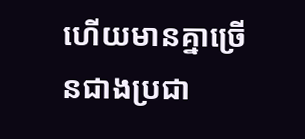ហើយមានគ្នាច្រើនជាងប្រជា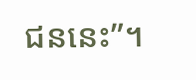ជននេះ”។